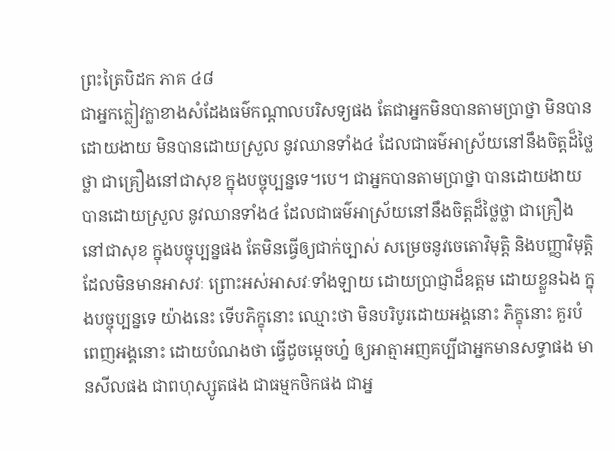ព្រះត្រៃបិដក ភាគ ៤៨
ជាអ្នកក្លៀវក្លាខាងសំដែងធម៌កណ្ដាលបរិសទ្យផង តែជាអ្នកមិនបានតាមប្រាថ្នា មិនបានដោយងាយ មិនបានដោយស្រួល នូវឈានទាំង៤ ដែលជាធម៌អាស្រ័យនៅនឹងចិត្តដ៏ថ្លៃថ្លា ជាគ្រឿងនៅជាសុខ ក្នុងបច្ចុប្បន្នទេ។បេ។ ជាអ្នកបានតាមប្រាថ្នា បានដោយងាយ បានដោយស្រួល នូវឈានទាំង៤ ដែលជាធម៌អាស្រ័យនៅនឹងចិត្តដ៏ថ្លៃថ្លា ជាគ្រឿងនៅជាសុខ ក្នុងបច្ចុប្បន្នផង តែមិនធ្វើឲ្យជាក់ច្បាស់ សម្រេចនូវចេតោវិមុត្តិ និងបញ្ញាវិមុត្តិ ដែលមិនមានអាសវៈ ព្រោះអស់អាសវៈទាំងឡាយ ដោយប្រាជ្ញាដ៏ឧត្ដម ដោយខ្លួនឯង ក្នុងបច្ចុប្បន្នទេ យ៉ាងនេះ ទើបភិក្ខុនោះ ឈ្មោះថា មិនបរិបូរដោយអង្គនោះ ភិក្ខុនោះ គួរបំពេញអង្គនោះ ដោយបំណងថា ធ្វើដូចម្ដេចហ្ន៎ ឲ្យអាត្មាអញគប្បីជាអ្នកមានសទ្ធាផង មានសីលផង ជាពហុស្សូតផង ជាធម្មកថិកផង ជាអ្ន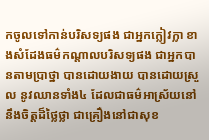កចូលទៅកាន់បរិសទ្យផង ជាអ្នកក្លៀវក្លា ខាងសំដែងធម៌កណ្ដាលបរិសទ្យផង ជាអ្នកបានតាមប្រាថ្នា បានដោយងាយ បានដោយស្រួល នូវឈានទាំង៤ ដែលជាធម៌អាស្រ័យនៅនឹងចិត្តដ៏ថ្លៃថ្លា ជាគ្រឿងនៅជាសុខ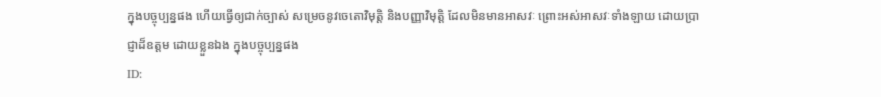ក្នុងបច្ចុប្បន្នផង ហើយធ្វើឲ្យជាក់ច្បាស់ សម្រេចនូវចេតោវិមុត្តិ និងបញ្ញាវិមុត្តិ ដែលមិនមានអាសវៈ ព្រោះអស់អាសវៈទាំងឡាយ ដោយប្រាជ្ញាដ៏ឧត្ដម ដោយខ្លួនឯង ក្នុងបច្ចុប្បន្នផង
ID: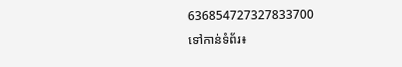636854727327833700
ទៅកាន់ទំព័រ៖